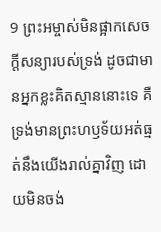9 ព្រះអម្ចាស់មិនផ្អាកសេចក្តីសន្យារបស់ទ្រង់ ដូចជាមានអ្នកខ្លះគិតស្មាននោះទេ គឺទ្រង់មានព្រះហឫទ័យអត់ធ្មត់នឹងយើងរាល់គ្នាវិញ ដោយមិនចង់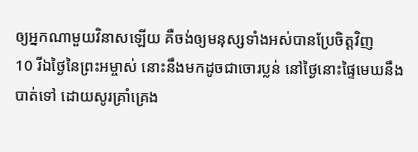ឲ្យអ្នកណាមួយវិនាសឡើយ គឺចង់ឲ្យមនុស្សទាំងអស់បានប្រែចិត្តវិញ
10 រីឯថ្ងៃនៃព្រះអម្ចាស់ នោះនឹងមកដូចជាចោរប្លន់ នៅថ្ងៃនោះផ្ទៃមេឃនឹងបាត់ទៅ ដោយសូរគ្រាំគ្រេង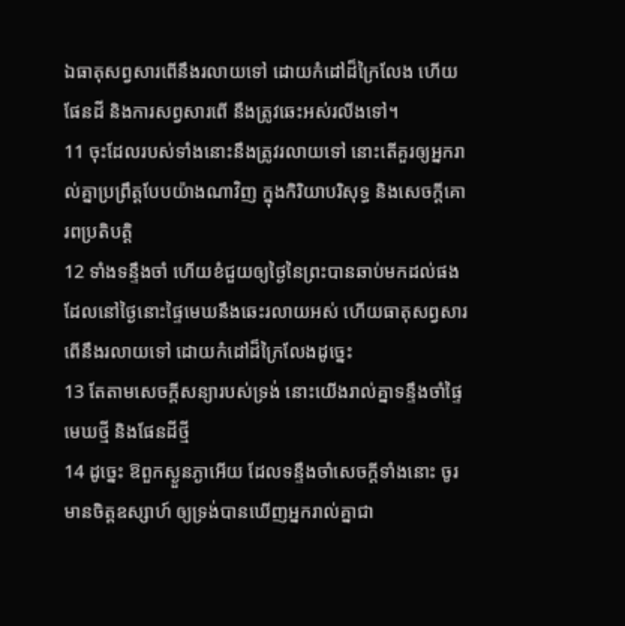ឯធាតុសព្វសារពើនឹងរលាយទៅ ដោយកំដៅដ៏ក្រៃលែង ហើយផែនដី និងការសព្វសារពើ នឹងត្រូវឆេះអស់រលីងទៅ។
11 ចុះដែលរបស់ទាំងនោះនឹងត្រូវរលាយទៅ នោះតើគួរឲ្យអ្នករាល់គ្នាប្រព្រឹត្តបែបយ៉ាងណាវិញ ក្នុងកិរិយាបរិសុទ្ធ និងសេចក្តីគោរពប្រតិបត្តិ
12 ទាំងទន្ទឹងចាំ ហើយខំជួយឲ្យថ្ងៃនៃព្រះបានឆាប់មកដល់ផង ដែលនៅថ្ងៃនោះផ្ទៃមេឃនឹងឆេះរលាយអស់ ហើយធាតុសព្វសារពើនឹងរលាយទៅ ដោយកំដៅដ៏ក្រៃលែងដូច្នេះ
13 តែតាមសេចក្តីសន្យារបស់ទ្រង់ នោះយើងរាល់គ្នាទន្ទឹងចាំផ្ទៃមេឃថ្មី និងផែនដីថ្មី
14 ដូច្នេះ ឱពួកស្ងួនភ្ងាអើយ ដែលទន្ទឹងចាំសេចក្តីទាំងនោះ ចូរមានចិត្តឧស្សាហ៍ ឲ្យទ្រង់បានឃើញអ្នករាល់គ្នាជា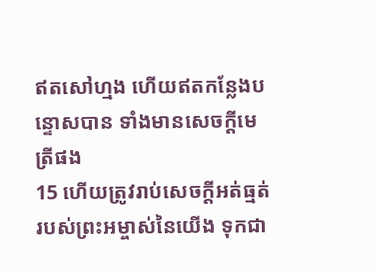ឥតសៅហ្មង ហើយឥតកន្លែងបន្ទោសបាន ទាំងមានសេចក្តីមេត្រីផង
15 ហើយត្រូវរាប់សេចក្តីអត់ធ្មត់របស់ព្រះអម្ចាស់នៃយើង ទុកជា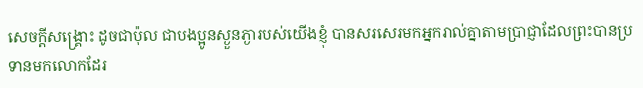សេចក្តីសង្គ្រោះ ដូចជាប៉ុល ជាបងប្អូនស្ងួនភ្ងារបស់យើងខ្ញុំ បានសរសេរមកអ្នករាល់គ្នាតាមប្រាជ្ញាដែលព្រះបានប្រទានមកលោកដែរ